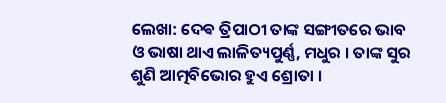ଲେଖା: ଦେଵ ତ୍ରିପାଠୀ ତାଙ୍କ ସଙ୍ଗୀତରେ ଭାବ ଓ ଭାଷା ଥାଏ ଲାଳିତ୍ୟପୁର୍ଣ୍ଣ, ମଧୁର । ତାଙ୍କ ସୁର ଶୁଣି ଆତ୍ମବିଭୋର ହୁଏ ଶ୍ରୋତା ।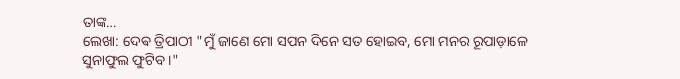ତାଙ୍କ…
ଲେଖା: ଦେଵ ତ୍ରିପାଠୀ "ମୁଁ ଜାଣେ ମୋ ସପନ ଦିନେ ସତ ହୋଇବ, ମୋ ମନର ରୂପାଡ଼ାଳେ ସୁନାଫୁଲ ଫୁଟିବ ।"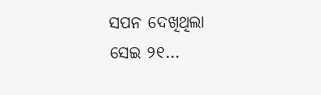ସପନ ଦେଖିଥିଲା ସେଇ ୨୧…